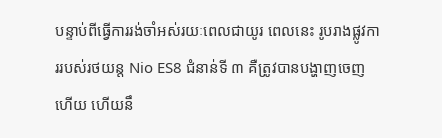បន្ទាប់ពីធ្វើការរង់ចាំអស់រយៈពេលជាយូរ ពេលនេះ រូបរាងផ្លូវការរបស់រថយន្ត Nio ES8 ជំនាន់ទី ៣ គឺត្រូវបានបង្ហាញចេញហើយ ហើយនឹ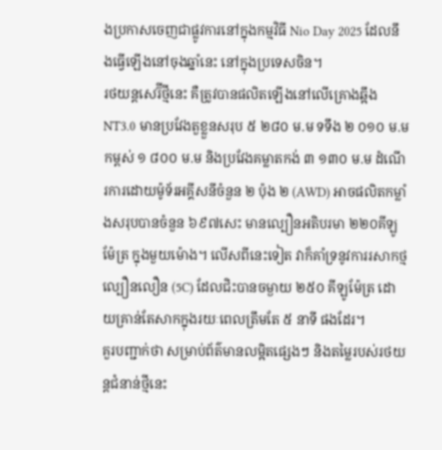ងប្រកាសចេញជាផ្លូវការនៅក្នុងកម្មវិធី Nio Day 2025 ដែលនឹងធ្វើឡើងនៅចុងឆ្នាំនេះ នៅក្នុងប្រទេសចិន។
រថយន្តសេរ៊ីថ្មីនេះ គឺត្រូវបានផលិតឡើងនៅលើគ្រោងឆ្អឹង NT3.0 មានប្រវែងតួខ្លួនសរុប ៥ ២៨០ ម.ម ទទឹង ២ ០១០ ម.ម កម្ពស់ ១ ៨០០ ម.ម និងប្រវែងគម្លាតកង់ ៣ ១៣០ ម.ម ដំណើរការដោយម៉ូទ័រអគ្គីសនីចំនួន ២ ប៉ុង ២ (AWD) អាចផលិតកម្លាំងសរុបបានចំនួន ៦៩៧សេះ មានល្បឿនអតិបរមា ២២០គីឡូម៉ែត្រ ក្នុងមួយម៉ោង។ លើសពីនេះទៀត វាក៏គាំទ្រនូវការរសាកថ្មល្បឿនលឿន (5C) ដែលជិះបានចម្ងាយ ២៥០ គីឡូម៉ែត្រ ដោយគ្រាន់តែសាកក្នុងរយៈពេលត្រឹមតែ ៥ នាទី ផងដែរ។
គួរបញ្ជាក់ថា សម្រាប់ព័ត៌មានលម្អិតផ្សេងៗ និងតម្លៃរបស់រថយន្តជំនាន់ថ្មីនេះ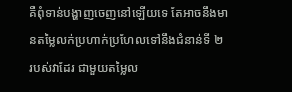គឺពុំទាន់បង្ហាញចេញនៅឡើយទេ តែអាចនឹងមានតម្លៃលក់ប្រហាក់ប្រហែលទៅនឹងជំនាន់ទី ២ របស់វាដែរ ជាមួយតម្លៃល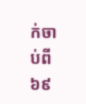ក់ចាប់ពី ៦៩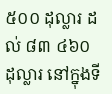៥០០ ដុល្លារ ដល់ ៨៣ ៤៦០ដុល្លារ នៅក្នុងទី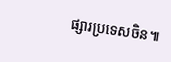ផ្សារប្រទេសចិន៕